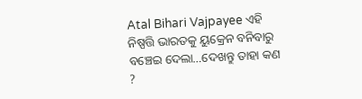Atal Bihari Vajpayee ଏହି ନିଷ୍ପତ୍ତି ଭାରତକୁ ୟୁକ୍ରେନ ବନିବାରୁ ବଞ୍ଚେଇ ଦେଲା…ଦେଖନ୍ତୁ ତାହା କଣ ?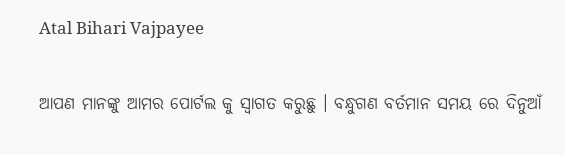Atal Bihari Vajpayee

ଆପଣ ମାନଙ୍କୁ ଆମର ପୋର୍ଟଲ କୁ ସ୍ୱାଗତ କରୁଛୁ । ବନ୍ଧୁଗଣ ବର୍ତମାନ ସମୟ ରେ ଦିନୁଆଁ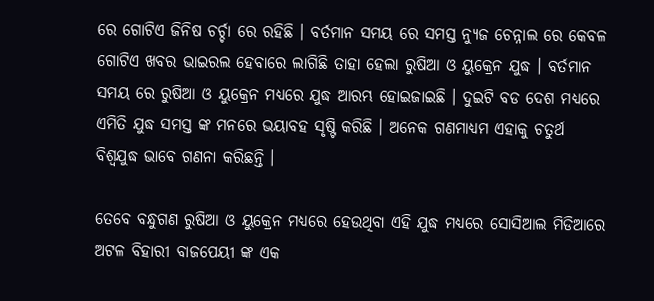ରେ ଗୋଟିଏ ଜିନିଷ ଚର୍ଚ୍ଚା ରେ ରହିଛି । ବର୍ତମାନ ସମୟ ରେ ସମସ୍ତ ନ୍ୟୁଜ ଚେନ୍ନାଲ ରେ କେବଳ ଗୋଟିଏ ଖବର ଭାଇରଲ ହେବାରେ ଲାଗିଛି ତାହା ହେଲା ରୁଷିଆ ଓ ୟୁକ୍ରେନ ଯୁଦ୍ଧ । ବର୍ତମାନ ସମୟ ରେ ରୁଷିଆ ଓ ୟୁକ୍ରେନ ମଧ୍ୟରେ ଯୁଦ୍ଧ ଆରମ୍ଭ ହୋଇଜାଇଛି । ଦୁଇଟି ବଡ ଦେଶ ମଧ୍ୟରେ ଏମିତି ଯୁଦ୍ଧ ସମସ୍ତ ଙ୍କ ମନରେ ଭୟାବହ ସୃଷ୍ଟି କରିଛି । ଅନେକ ଗଣମାଧ୍ୟମ ଏହାକୁ ଚତୁର୍ଥ ବିଶ୍ୱଯୁଦ୍ଧ ଭାବେ ଗଣନା କରିଛନ୍ତି ।

ତେବେ ବନ୍ଧୁଗଣ ରୁଷିଆ ଓ ୟୁକ୍ରେନ ମଧ୍ୟରେ ହେଉଥିବା ଏହି ଯୁଦ୍ଧ ମଧ୍ୟରେ ସୋସିଆଲ ମିଡିଆରେ ଅଟଳ ବିହାରୀ ବାଜପେୟୀ ଙ୍କ ଏକ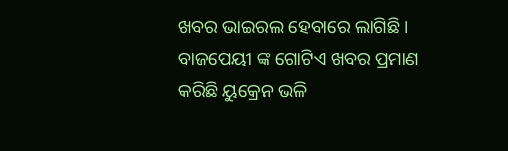ଖବର ଭାଇରଲ ହେବାରେ ଲାଗିଛି । ବାଜପେୟୀ ଙ୍କ ଗୋଟିଏ ଖବର ପ୍ରମାଣ କରିଛି ୟୁକ୍ରେନ ଭଳି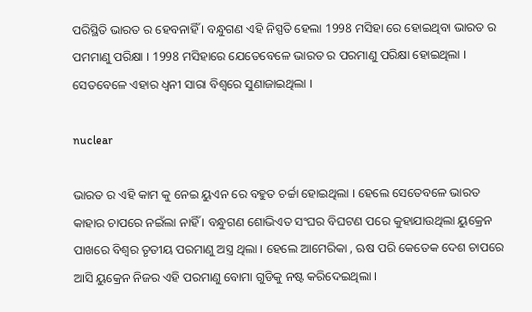ପରିସ୍ଥିତି ଭାରତ ର ହେବନାହିଁ । ବନ୍ଧୁଗଣ ଏହି ନିସ୍ପତି ହେଲା 1998 ମସିହା ରେ ହୋଇଥିବା ଭାରତ ର ପମମାଣୁ ପରିକ୍ଷା । 1998 ମସିହାରେ ଯେତେବେଳେ ଭାରତ ର ପରମାଣୁ ପରିକ୍ଷା ହୋଇଥିଲା । ସେତବେଳେ ଏହାର ଧ୍ୱନୀ ସାରା ବିଶ୍ୱରେ ସୁଣାଜାଇଥିଲା ।

nuclear

ଭାରତ ର ଏହି କାମ କୁ ନେଇ ୟୁଏନ ରେ ବହୁତ ଚର୍ଚ୍ଚା ହୋଇଥିଲା । ହେଲେ ସେତେବଳେ ଭାରତ କାହାର ଚାପରେ ନଇଁଲା ନାହିଁ । ବନ୍ଧୁଗଣ ଶୋଭିଏତ ସଂଘର ବିଘଟଣ ପରେ କୁହାଯାଉଥିଲା ୟୁକ୍ରେନ ପାଖରେ ବିଶ୍ଵର ତୃତୀୟ ପରମାଣୁ ଅସ୍ତ୍ର ଥିଲା । ହେଲେ ଆମେରିକା , ଋଷ ପରି କେତେକ ଦେଶ ଚାପରେ ଆସି ୟୁକ୍ରେନ ନିଜର ଏହି ପରମାଣୁ ବୋମା ଗୁଡିକୁ ନଷ୍ଟ କରିଦେଇଥିଲା ।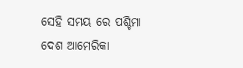ସେହି ସମୟ ରେ ପଶ୍ଚିମା ଦେଶ ଆମେରିକା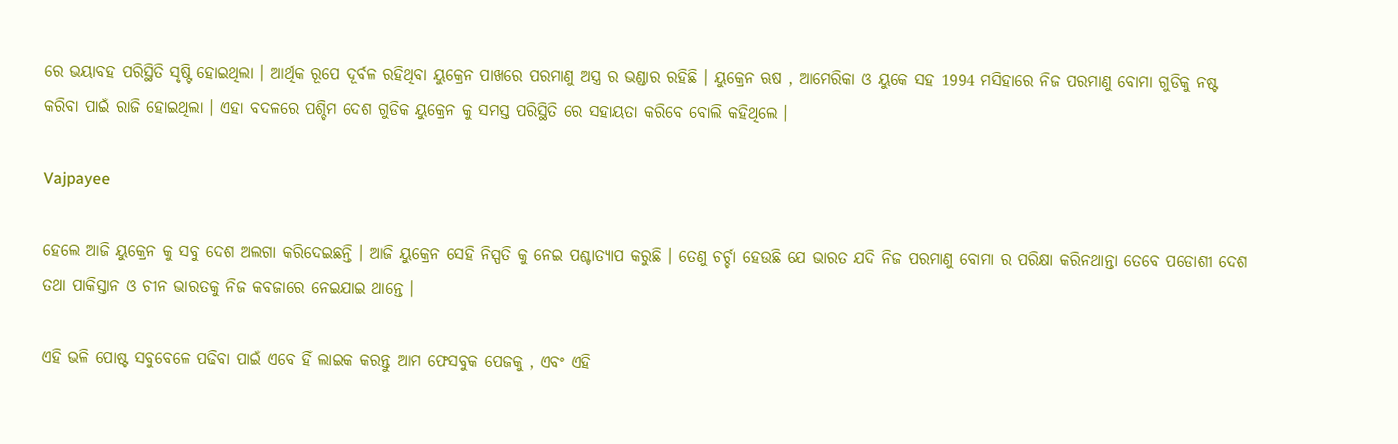ରେ ଭୟାବହ ପରିସ୍ଥିତି ସୃଷ୍ଟି ହୋଇଥିଲା । ଆର୍ଥିକ ରୂପେ ଦୂର୍ବଳ ରହିଥିବା ୟୁକ୍ରେନ ପାଖରେ ପରମାଣୁ ଅସ୍ତ୍ର ର ଭଣ୍ଡାର ରହିଛି । ୟୁକ୍ରେନ ଋଷ , ଆମେରିକା ଓ ୟୁକେ ସହ 1994 ମସିହାରେ ନିଜ ପରମାଣୁ ବୋମା ଗୁଡିକୁ ନଷ୍ଟ କରିବା ପାଇଁ ରାଜି ହୋଇଥିଲା । ଏହା ବଦଳରେ ପଶ୍ଚିମ ଦେଶ ଗୁଡିକ ୟୁକ୍ରେନ କୁ ସମସ୍ତ ପରିସ୍ଥିତି ରେ ସହାୟତା କରିବେ ବୋଲି କହିଥିଲେ ।

Vajpayee

ହେଲେ ଆଜି ୟୁକ୍ରେନ କୁ ସବୁ ଦେଶ ଅଲଗା କରିଦେଇଛନ୍ତି । ଆଜି ୟୁକ୍ରେନ ସେହି ନିସ୍ପତି କୁ ନେଇ ପଶ୍ଚାତ୍ୟାପ କରୁଛି । ତେଣୁ ଚର୍ଚ୍ଚା ହେଉଛି ଯେ ଭାରତ ଯଦି ନିଜ ପରମାଣୁ ବୋମା ର ପରିକ୍ଷା କରିନଥାନ୍ତା ତେବେ ପଡୋଶୀ ଦେଶ ତଥା ପାକିସ୍ତାନ ଓ ଚୀନ ଭାରତକୁ ନିଜ କବଜାରେ ନେଇଯାଇ ଥାନ୍ତେ ।

ଏହି ଭଳି ପୋଷ୍ଟ ସବୁବେଳେ ପଢିବା ପାଇଁ ଏବେ ହିଁ ଲାଇକ କରନ୍ତୁ ଆମ ଫେସବୁକ ପେଜକୁ , ଏବଂ ଏହି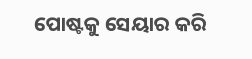ପୋଷ୍ଟକୁ ସେୟାର କରି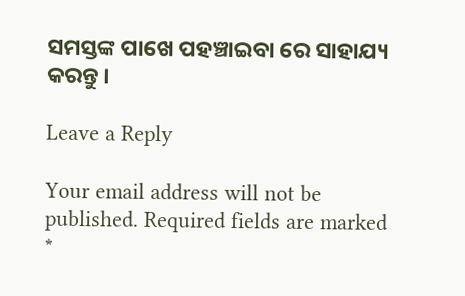ସମସ୍ତଙ୍କ ପାଖେ ପହଞ୍ଚାଇବା ରେ ସାହାଯ୍ୟ କରନ୍ତୁ ।

Leave a Reply

Your email address will not be published. Required fields are marked *